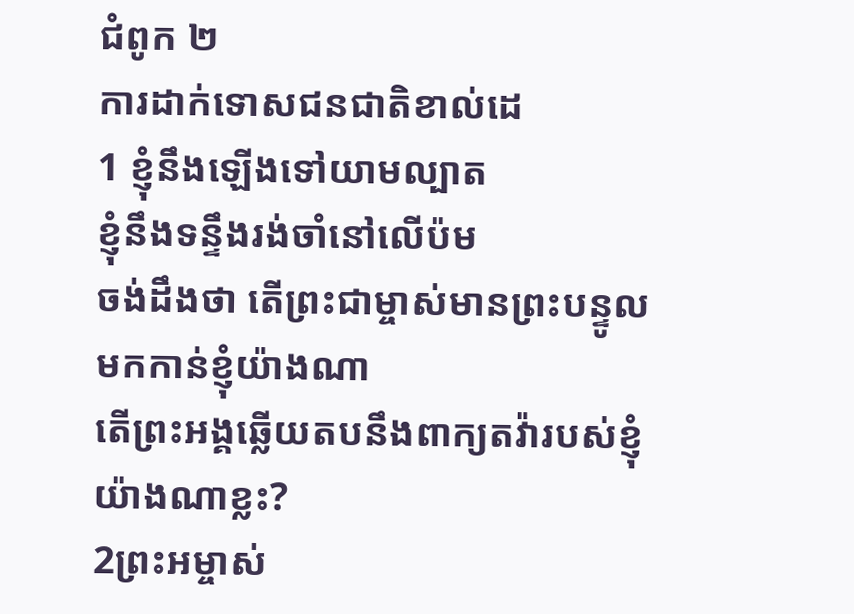ជំពូក ២
ការដាក់ទោសជនជាតិខាល់ដេ
1 ខ្ញុំនឹងឡើងទៅយាមល្បាត
ខ្ញុំនឹងទន្ទឹងរង់ចាំនៅលើប៉ម
ចង់ដឹងថា តើព្រះជាម្ចាស់មានព្រះបន្ទូល
មកកាន់ខ្ញុំយ៉ាងណា
តើព្រះអង្គឆ្លើយតបនឹងពាក្យតវ៉ារបស់ខ្ញុំ
យ៉ាងណាខ្លះ?
2ព្រះអម្ចាស់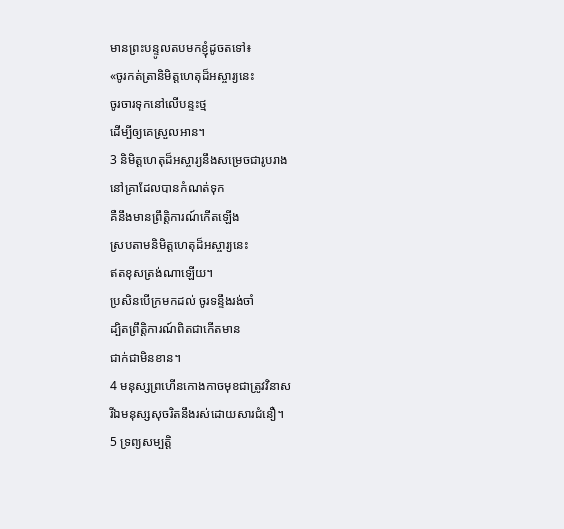មានព្រះបន្ទូលតបមកខ្ញុំដូចតទៅ៖
«ចូរកត់ត្រានិមិត្តហេតុដ៏អស្ចារ្យនេះ
ចូរចារទុកនៅលើបន្ទះថ្ម
ដើម្បីឲ្យគេស្រួលអាន។
3 និមិត្តហេតុដ៏អស្ចារ្យនឹងសម្រេចជារូបរាង
នៅគ្រាដែលបានកំណត់ទុក
គឺនឹងមានព្រឹត្តិការណ៍កើតឡើង
ស្របតាមនិមិត្តហេតុដ៏អស្ចារ្យនេះ
ឥតខុសត្រង់ណាឡើយ។
ប្រសិនបើក្រមកដល់ ចូរទន្ទឹងរង់ចាំ
ដ្បិតព្រឹត្តិការណ៍ពិតជាកើតមាន
ជាក់ជាមិនខាន។
4 មនុស្សព្រហើនកោងកាចមុខជាត្រូវវិនាស
រីឯមនុស្សសុចរិតនឹងរស់ដោយសារជំនឿ។
5 ទ្រព្យសម្បត្តិ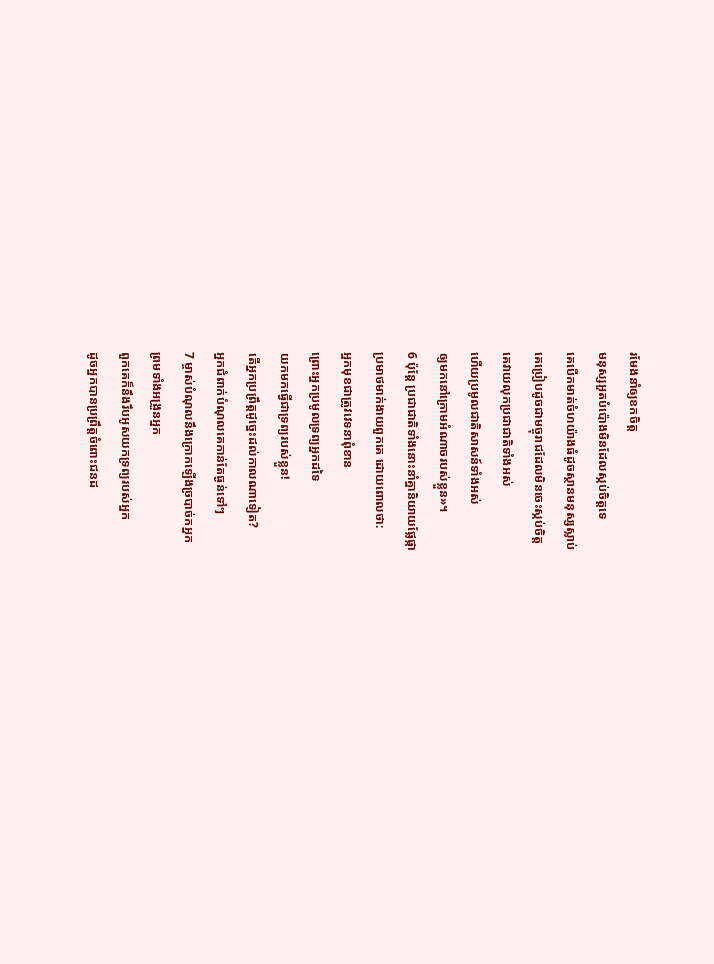រមែងនាំឲ្យខកចិត្ត
មនុស្សអួតបំប៉ោងមិនដែលស្កប់ចិត្តទេ
គេបើកមាត់ចំហយ៉ាងធំដូចស្ថានមនុស្សស្លាប់
គេប្រៀបដូចជាមច្ចុរាជដែលមិនចេះស្កប់ចិត្ត
គេវាយលុកប្រជាជាតិទាំងអស់
ហើយប្រមូលជាតិសាសន៍ទាំងអស់
ឲ្យមកនៅក្រោមអំណាចរបស់ខ្លួន»។
6 ប៉ុន្តែ ប្រជាជាតិទាំងនោះនាំគ្នានិយាយផ្លែផ្កា
ប្រមាថមាក់ងាយពួកគេ ដោយពោលថា:
អ្នកមុខជាត្រូវវេទនាពុំខាន
ព្រោះអ្នកប្រមូលទ្រព្យអ្នកដទៃ
យកមកធ្វើជាទ្រព្យរបស់ខ្លួន!
តើអ្នកប្រព្រឹត្តដូច្នេះដល់កាលណាទៀត?
អ្នកជំពាក់បំណុលគេកាន់តែធ្ងន់ទៅៗ
7 ម្ចាស់បំណុលនឹងក្រោកឡើងច្របាច់កអ្នក
ព្រមទាំងអង្រួនអ្នក
ពួកគេក៏នឹងរឹបអូសយកទ្រព្យរបស់អ្នក
ដូចអ្នកបានប្រព្រឹត្តចំពោះជនដ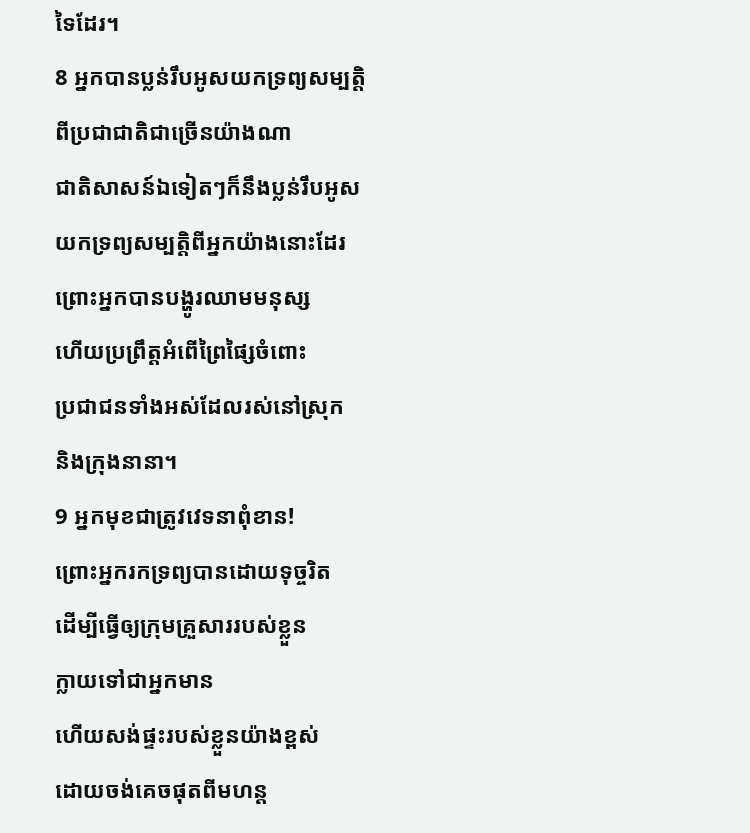ទៃដែរ។
8 អ្នកបានប្លន់រឹបអូសយកទ្រព្យសម្បត្តិ
ពីប្រជាជាតិជាច្រើនយ៉ាងណា
ជាតិសាសន៍ឯទៀតៗក៏នឹងប្លន់រឹបអូស
យកទ្រព្យសម្បត្តិពីអ្នកយ៉ាងនោះដែរ
ព្រោះអ្នកបានបង្ហូរឈាមមនុស្ស
ហើយប្រព្រឹត្តអំពើព្រៃផ្សៃចំពោះ
ប្រជាជនទាំងអស់ដែលរស់នៅស្រុក
និងក្រុងនានា។
9 អ្នកមុខជាត្រូវវេទនាពុំខាន!
ព្រោះអ្នករកទ្រព្យបានដោយទុច្ចរិត
ដើម្បីធ្វើឲ្យក្រុមគ្រួសាររបស់ខ្លួន
ក្លាយទៅជាអ្នកមាន
ហើយសង់ផ្ទះរបស់ខ្លួនយ៉ាងខ្ពស់
ដោយចង់គេចផុតពីមហន្ត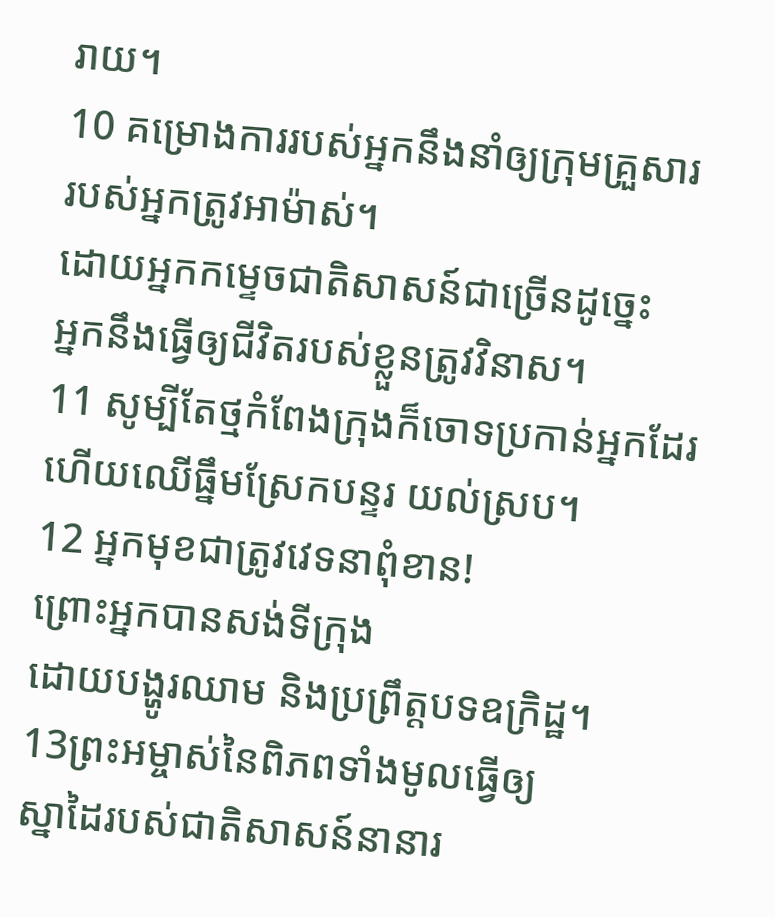រាយ។
10 គម្រោងការរបស់អ្នកនឹងនាំឲ្យក្រុមគ្រួសារ
របស់អ្នកត្រូវអាម៉ាស់។
ដោយអ្នកកម្ទេចជាតិសាសន៍ជាច្រើនដូច្នេះ
អ្នកនឹងធ្វើឲ្យជីវិតរបស់ខ្លួនត្រូវវិនាស។
11 សូម្បីតែថ្មកំពែងក្រុងក៏ចោទប្រកាន់អ្នកដែរ
ហើយឈើធ្នឹមស្រែកបន្ទរ យល់ស្រប។
12 អ្នកមុខជាត្រូវវេទនាពុំខាន!
ព្រោះអ្នកបានសង់ទីក្រុង
ដោយបង្ហូរឈាម និងប្រព្រឹត្តបទឧក្រិដ្ឋ។
13ព្រះអម្ចាស់នៃពិភពទាំងមូលធ្វើឲ្យ
ស្នាដៃរបស់ជាតិសាសន៍នានារ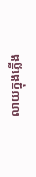លាយក្នុងភ្លើង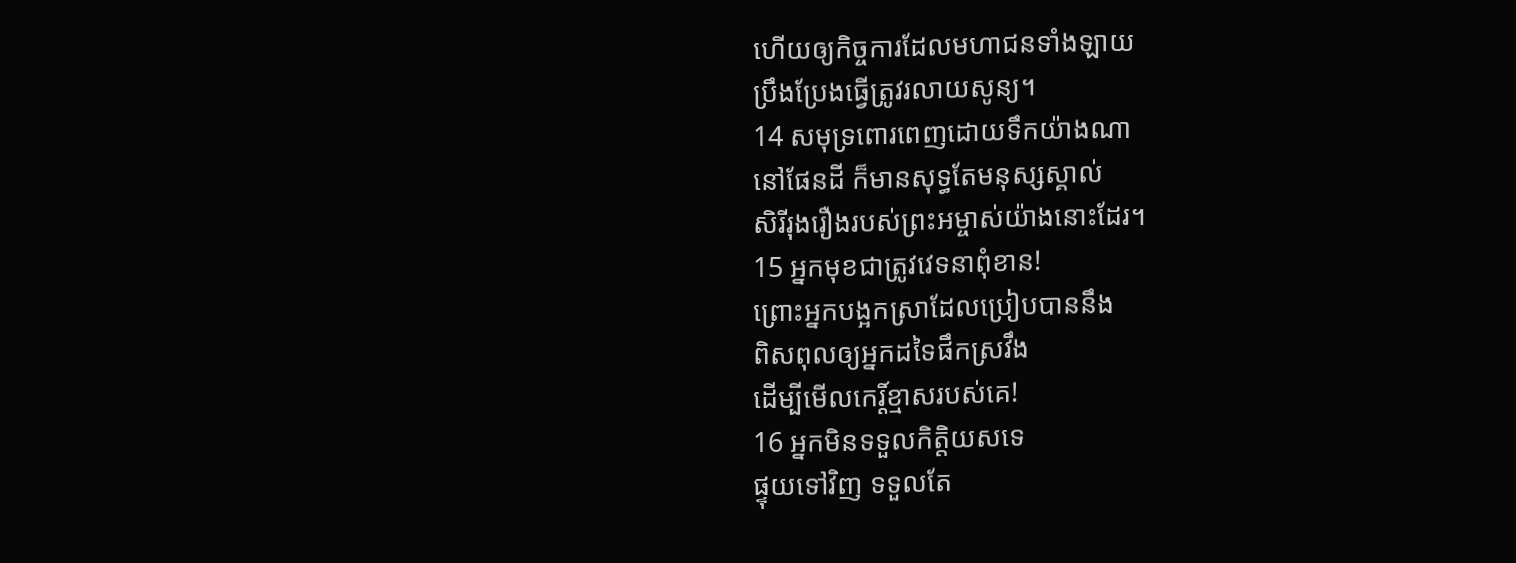ហើយឲ្យកិច្ចការដែលមហាជនទាំងឡាយ
ប្រឹងប្រែងធ្វើត្រូវរលាយសូន្យ។
14 សមុទ្រពោរពេញដោយទឹកយ៉ាងណា
នៅផែនដី ក៏មានសុទ្ធតែមនុស្សស្គាល់
សិរីរុងរឿងរបស់ព្រះអម្ចាស់យ៉ាងនោះដែរ។
15 អ្នកមុខជាត្រូវវេទនាពុំខាន!
ព្រោះអ្នកបង្អកស្រាដែលប្រៀបបាននឹង
ពិសពុលឲ្យអ្នកដទៃផឹកស្រវឹង
ដើម្បីមើលកេរ្ដិ៍ខ្មាសរបស់គេ!
16 អ្នកមិនទទួលកិត្តិយសទេ
ផ្ទុយទៅវិញ ទទួលតែ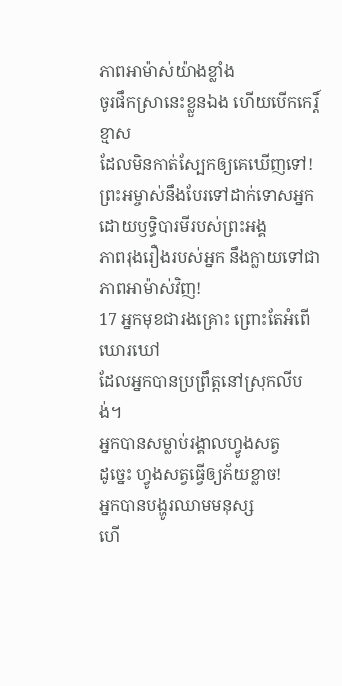ភាពអាម៉ាស់យ៉ាងខ្លាំង
ចូរផឹកស្រានេះខ្លួនឯង ហើយបើកកេរ្ដិ៍ខ្មាស
ដែលមិនកាត់ស្បែកឲ្យគេឃើញទៅ!
ព្រះអម្ចាស់នឹងបែរទៅដាក់ទោសអ្នក
ដោយឫទ្ធិបារមីរបស់ព្រះអង្គ
ភាពរុងរឿងរបស់អ្នក នឹងក្លាយទៅជា
ភាពអាម៉ាស់វិញ!
17 អ្នកមុខជារងគ្រោះ ព្រោះតែអំពើឃោរឃៅ
ដែលអ្នកបានប្រព្រឹត្តនៅស្រុកលីបង់។
អ្នកបានសម្លាប់រង្គាលហ្វូងសត្វ
ដូច្នេះ ហ្វូងសត្វធ្វើឲ្យភ័យខ្លាច!
អ្នកបានបង្ហូរឈាមមនុស្ស
ហើ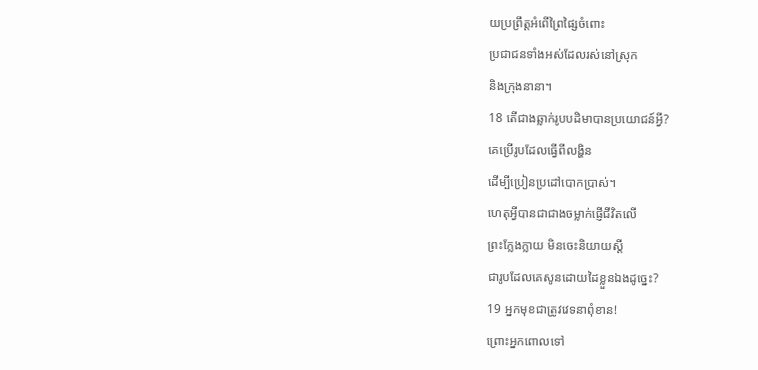យប្រព្រឹត្តអំពើព្រៃផ្សៃចំពោះ
ប្រជាជនទាំងអស់ដែលរស់នៅស្រុក
និងក្រុងនានា។
18 តើជាងឆ្លាក់រូបបដិមាបានប្រយោជន៍អ្វី?
គេប្រើរូបដែលធ្វើពីលង្ហិន
ដើម្បីប្រៀនប្រដៅបោកប្រាស់។
ហេតុអ្វីបានជាជាងចម្លាក់ផ្ញើជីវិតលើ
ព្រះក្លែងក្លាយ មិនចេះនិយាយស្តី
ជារូបដែលគេសូនដោយដៃខ្លួនឯងដូច្នេះ?
19 អ្នកមុខជាត្រូវវេទនាពុំខាន!
ព្រោះអ្នកពោលទៅ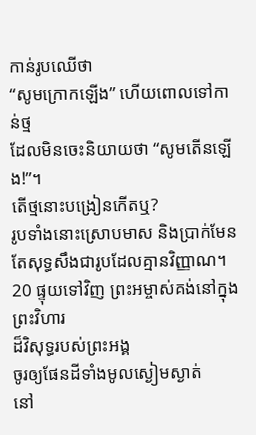កាន់រូបឈើថា
“សូមក្រោកឡើង” ហើយពោលទៅកាន់ថ្ម
ដែលមិនចេះនិយាយថា “សូមតើនឡើង!”។
តើថ្មនោះបង្រៀនកើតឬ?
រូបទាំងនោះស្រោបមាស និងប្រាក់មែន
តែសុទ្ធសឹងជារូបដែលគ្មានវិញ្ញាណ។
20 ផ្ទុយទៅវិញ ព្រះអម្ចាស់គង់នៅក្នុងព្រះវិហារ
ដ៏វិសុទ្ធរបស់ព្រះអង្គ
ចូរឲ្យផែនដីទាំងមូលស្ងៀមស្ងាត់
នៅ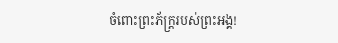ចំពោះព្រះភ័ក្ត្ររបស់ព្រះអង្គ!